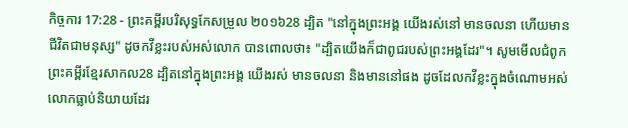កិច្ចការ 17:28 - ព្រះគម្ពីរបរិសុទ្ធកែសម្រួល ២០១៦28 ដ្បិត "នៅក្នុងព្រះអង្គ យើងរស់នៅ មានចលនា ហើយមានជីវិតជាមនុស្ស" ដូចកវីខ្លះរបស់អស់លោក បានពោលថា៖ "ដ្បិតយើងក៏ជាពូជរបស់ព្រះអង្គដែរ"។ សូមមើលជំពូកព្រះគម្ពីរខ្មែរសាកល28 ដ្បិតនៅក្នុងព្រះអង្គ យើងរស់ មានចលនា និងមាននៅផង ដូចដែលកវីខ្លះក្នុងចំណោមអស់លោកធ្លាប់និយាយដែរ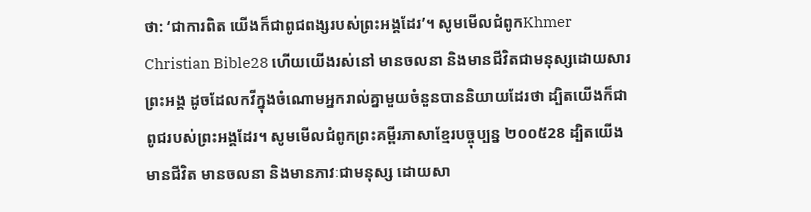ថា: ‘ជាការពិត យើងក៏ជាពូជពង្សរបស់ព្រះអង្គដែរ’។ សូមមើលជំពូកKhmer Christian Bible28 ហើយយើងរស់នៅ មានចលនា និងមានជីវិតជាមនុស្សដោយសារព្រះអង្គ ដូចដែលកវីក្នុងចំណោមអ្នករាល់គ្នាមួយចំនួនបាននិយាយដែរថា ដ្បិតយើងក៏ជាពូជរបស់ព្រះអង្គដែរ។ សូមមើលជំពូកព្រះគម្ពីរភាសាខ្មែរបច្ចុប្បន្ន ២០០៥28 ដ្បិតយើងមានជីវិត មានចលនា និងមានភាវៈជាមនុស្ស ដោយសា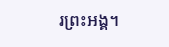រព្រះអង្គ។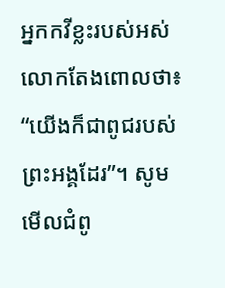អ្នកកវីខ្លះរបស់អស់លោកតែងពោលថា៖ “យើងក៏ជាពូជរបស់ព្រះអង្គដែរ”។ សូមមើលជំពូ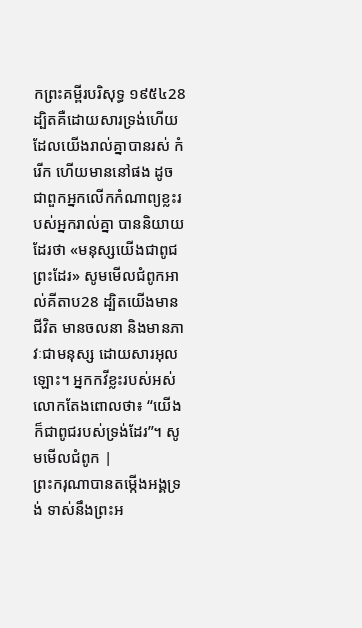កព្រះគម្ពីរបរិសុទ្ធ ១៩៥៤28 ដ្បិតគឺដោយសារទ្រង់ហើយ ដែលយើងរាល់គ្នាបានរស់ កំរើក ហើយមាននៅផង ដូចជាពួកអ្នកលើកកំណាព្យខ្លះរបស់អ្នករាល់គ្នា បាននិយាយដែរថា «មនុស្សយើងជាពូជព្រះដែរ» សូមមើលជំពូកអាល់គីតាប28 ដ្បិតយើងមានជីវិត មានចលនា និងមានភាវៈជាមនុស្ស ដោយសារអុលឡោះ។ អ្នកកវីខ្លះរបស់អស់លោកតែងពោលថា៖ “យើងក៏ជាពូជរបស់ទ្រង់ដែរ”។ សូមមើលជំពូក |
ព្រះករុណាបានតម្កើងអង្គទ្រង់ ទាស់នឹងព្រះអ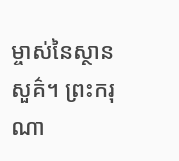ម្ចាស់នៃស្ថានសួគ៌។ ព្រះករុណា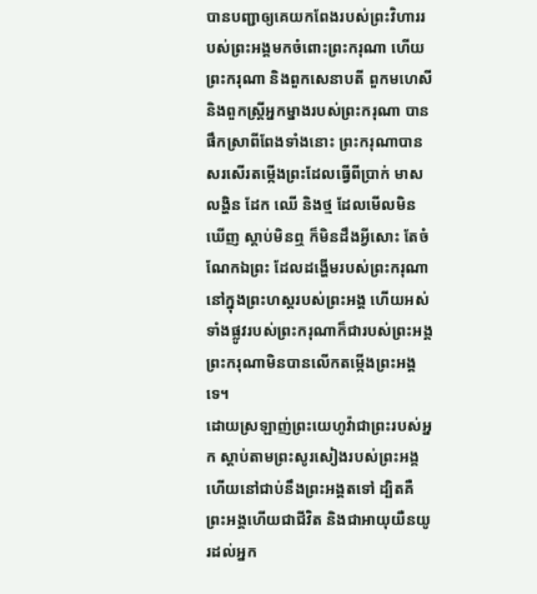បានបញ្ជាឲ្យគេយកពែងរបស់ព្រះវិហាររបស់ព្រះអង្គមកចំពោះព្រះករុណា ហើយព្រះករុណា និងពួកសេនាបតី ពួកមហេសី និងពួកស្ដ្រីអ្នកម្នាងរបស់ព្រះករុណា បានផឹកស្រាពីពែងទាំងនោះ ព្រះករុណាបានសរសើរតម្កើងព្រះដែលធ្វើពីប្រាក់ មាស លង្ហិន ដែក ឈើ និងថ្ម ដែលមើលមិនឃើញ ស្តាប់មិនឮ ក៏មិនដឹងអ្វីសោះ តែចំណែកឯព្រះ ដែលដង្ហើមរបស់ព្រះករុណានៅក្នុងព្រះហស្តរបស់ព្រះអង្គ ហើយអស់ទាំងផ្លូវរបស់ព្រះករុណាក៏ជារបស់ព្រះអង្គ ព្រះករុណាមិនបានលើកតម្កើងព្រះអង្គទេ។
ដោយស្រឡាញ់ព្រះយេហូវ៉ាជាព្រះរបស់អ្នក ស្តាប់តាមព្រះសូរសៀងរបស់ព្រះអង្គ ហើយនៅជាប់នឹងព្រះអង្គតទៅ ដ្បិតគឺព្រះអង្គហើយជាជីវិត និងជាអាយុយឺនយូរដល់អ្នក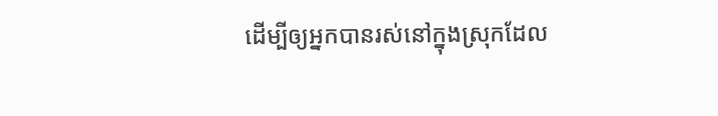ដើម្បីឲ្យអ្នកបានរស់នៅក្នុងស្រុកដែល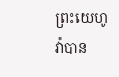ព្រះយេហូវ៉ាបាន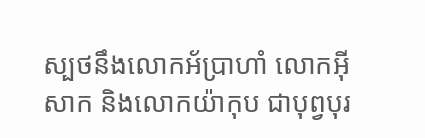ស្បថនឹងលោកអ័ប្រាហាំ លោកអ៊ីសាក និងលោកយ៉ាកុប ជាបុព្វបុរ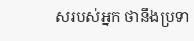សរបស់អ្នក ថានឹងប្រទា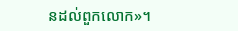នដល់ពួកលោក»។